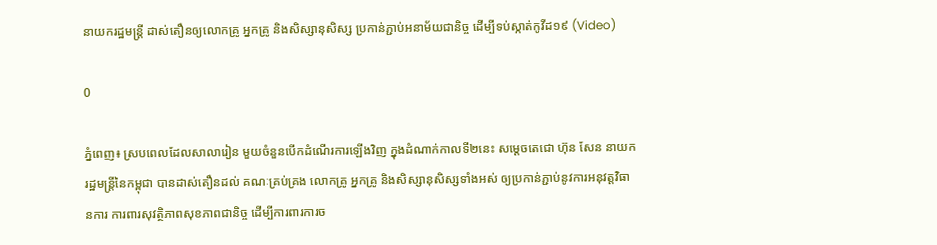នាយករដ្ឋមន្ត្រី ដាស់តឿនឲ្យលោកគ្រូ អ្នកគ្រូ និងសិស្សានុសិស្ស ប្រកាន់ភ្ជាប់អនាម័យជានិច្ច ដើម្បីទប់ស្កាត់កូវីដ១៩ (Video)

0

ភ្នំពេញ៖ ស្របពេលដែលសាលារៀន មួយចំនួនបើកដំណើរការឡើងវិញ ក្នុងដំណាក់កាលទី២នេះ សម្ដេចតេជោ ហ៊ុន សែន នាយករដ្ឋមន្ត្រីនៃកម្ពុជា បានដាស់តឿនដល់ គណៈគ្រប់គ្រង លោកគ្រូ អ្នកគ្រូ និងសិស្សានុសិស្សទាំងអស់ ឲ្យប្រកាន់ភ្ជាប់នូវការអនុវត្តវិធានការ ការពារសុវត្ថិភាពសុខភាពជានិច្ច ដើម្បីការពារការច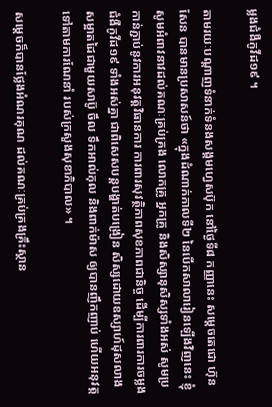ម្លងជំងឺកូវីដ១៩ ។

តាមរយៈបណ្ដាញទំនាក់ទំនងសង្គមហ្វេសប៊ុក នៅថ្ងៃទី៨ កញ្ញានេះ សម្ដេចតេជោ ហ៊ុន សែន បានមានប្រសាសន៍ថា «ក្នុងដំណាក់កាលទី២ នៃបើកសាលារៀនឡើងវិញនេះ ខ្ញុំសូមអំពាវនាវដល់គណៈគ្រប់គ្រង លោកគ្រូ អ្នកគ្រូ និងសិស្សានុសិស្សទាំងអស់ សូមប្រកាន់ភ្ជាប់នូវការអនុវត្តវិធានការ ការពារសុវត្ថិភាពសុខភាពជានិច្ច ដើម្បីការពារការចម្លងជំងឺកូវីដ១៩ ទាំងអស់គ្នា ជាពិសេសបន្តបង្ហាត់បង្រៀន សិស្សដោយឧស្សាហ៍ដុសលាង សម្អាតដៃជាមួយសាប៊ូ ចឹល ទឹកអាល់កុល និងពាក់ម៉ាស ឲ្យបានញឹកញាប់ ហើយអនុវត្តទៅតាមការណែនាំ របស់ក្រសួងសុខាភិបាល» ។

សម្ដេចក៏បានថ្លែងអំណរគុណ ដល់គណៈគ្រប់គ្រងគ្រឹះស្ថាន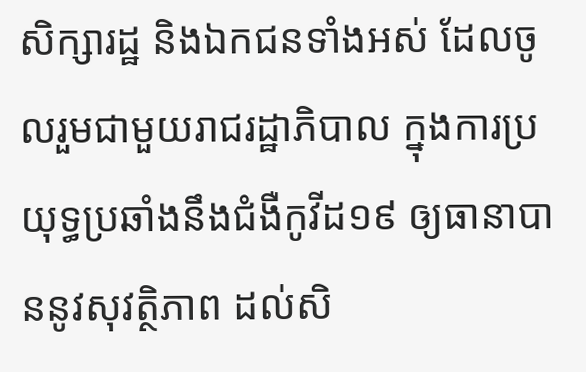សិក្សារដ្ឋ និងឯកជនទាំងអស់ ដែលចូលរួមជាមួយរាជរដ្ឋាភិបាល ក្នុងការប្រយុទ្ធប្រឆាំងនឹងជំងឺកូវីដ១៩ ឲ្យធានាបាននូវសុវត្ថិភាព ដល់សិ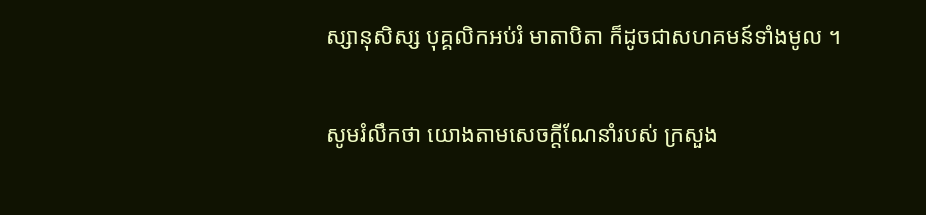ស្សានុសិស្ស បុគ្គលិកអប់រំ មាតាបិតា ក៏ដូចជាសហគមន៍ទាំងមូល ។

សូមរំលឹកថា យោងតាមសេចក្ដីណែនាំរបស់ ក្រសួង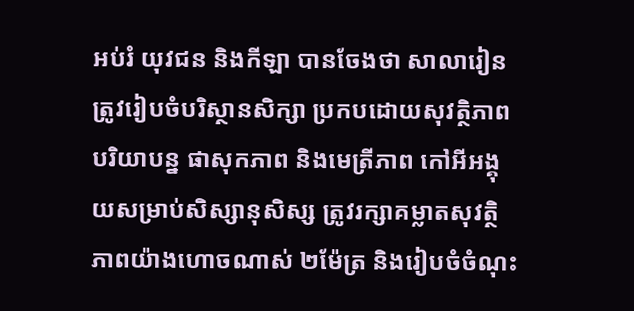អប់រំ យុវជន និងកីឡា បានចែងថា សាលារៀន ត្រូវរៀបចំបរិស្ថានសិក្សា ប្រកបដោយសុវត្ថិភាព បរិយាបន្ន ផាសុកភាព និងមេត្រីភាព កៅអីអង្គុយសម្រាប់សិស្សានុសិស្ស ត្រូវរក្សាគម្លាតសុវត្ថិភាពយ៉ាងហោចណាស់ ២ម៉ែត្រ និងរៀបចំចំណុះ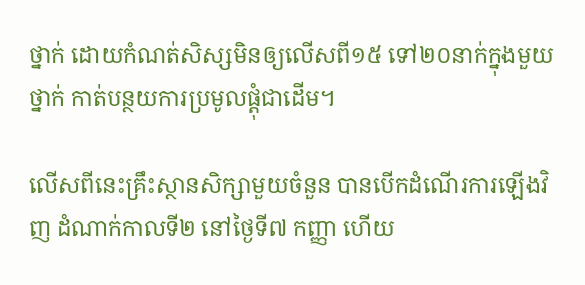ថ្នាក់ ដោយកំណត់សិស្សមិនឲ្យលើសពី១៥ ទៅ២០នាក់ក្នុងមួយថ្នាក់ កាត់បន្ថយការប្រមូលផ្ដុំជាដើម។

លើសពីនេះគ្រឹះស្ថានសិក្សាមួយចំនួន បានបើកដំណើរការឡើងវិញ ដំណាក់កាលទី២ នៅថ្ងៃទី៧ កញ្ញា ហើយ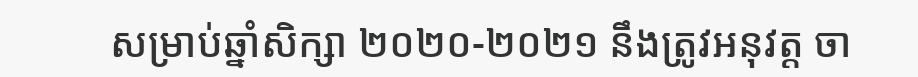សម្រាប់ឆ្នាំសិក្សា ២០២០-២០២១ នឹងត្រូវអនុវត្ត ចា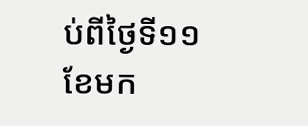ប់ពីថ្ងៃទី១១ ខែមក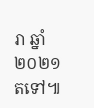រា ឆ្នាំ២០២១ តទៅ៕